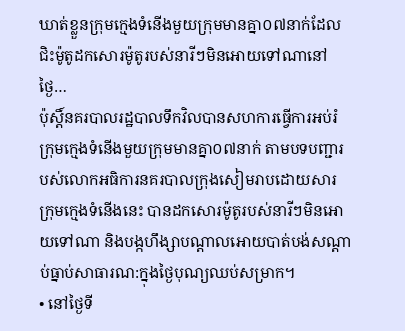ឃាត់ខ្លួនក្រុមក្មេងទំនើងមួយក្រុមមានគ្នា០៧នាក់ដែលជិះម៉ូតូដកសោរម៉ូតូរបស់នារីៗមិនអោយទៅណានៅថ្ងៃ…
ប៉ុស្ដិ៍នគរបាលរដ្ឋបាលទឹកវិលបានសហការធ្វើការអប់រំក្រុមក្មេងទំនើងមួយក្រុមមានគ្នា០៧នាក់ តាមបទបញ្ជារបស់លោកអធិការនគរបាលក្រុងសៀមរាបដោយសារ ក្រុមក្មេងទំនើងនេះ បានដកសោរម៉ូតូរបស់នារីៗមិនអោយទៅណា និងបង្កហឹង្សាបណ្ដាលអោយបាត់បង់សណ្ដាប់ធ្នាប់សាធារណ:ក្នុងថ្ងៃបុណ្យឈប់សម្រាក។
• នៅថ្ងៃទី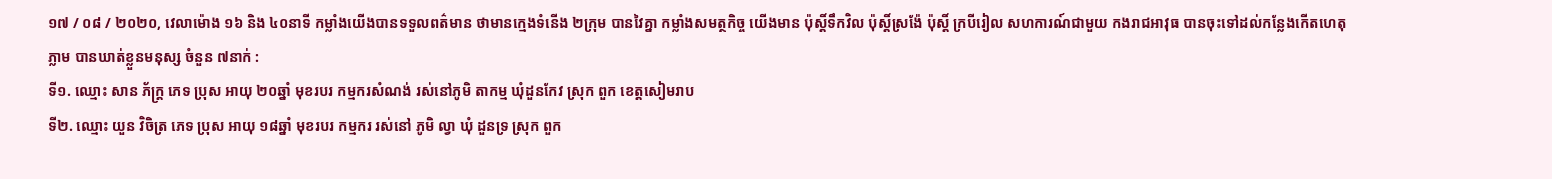១៧ / ០៨ / ២០២០, វេលាម៉ោង ១៦ និង ៤០នាទី កម្លាំងយើងបានទទួលពត៌មាន ថាមានក្មេងទំនើង ២ក្រុម បានវៃគ្នា កម្លាំងសមត្ថកិច្ច យើងមាន ប៉ុស្ដិ៍ទឹកវិល ប៉ុស្ដិ៍ស្រង៉ែ ប៉ុស្ដិ៍ ក្របីរៀល សហការណ៍ជាមួយ កងរាជអាវុធ បានចុះទៅដល់កន្លែងកើតហេតុភ្លាម បានឃាត់ខ្លួនមនុស្ស ចំនួន ៧នាក់ :
ទី១. ឈ្មោះ សាន ភ័ក្ត្រ ភេទ ប្រុស អាយុ ២០ឆ្នាំ មុខរបរ កម្មករសំណង់ រស់នៅភូមិ តាកម្ម ឃុំដួនកែវ ស្រុក ពួក ខេត្តសៀមរាប
ទី២. ឈ្មោះ យួន វិចិត្រ ភេទ ប្រុស អាយុ ១៨ឆ្នាំ មុខរបរ កម្មករ រស់នៅ ភូមិ ល្វា ឃុំ ដួនទ្រ ស្រុក ពួក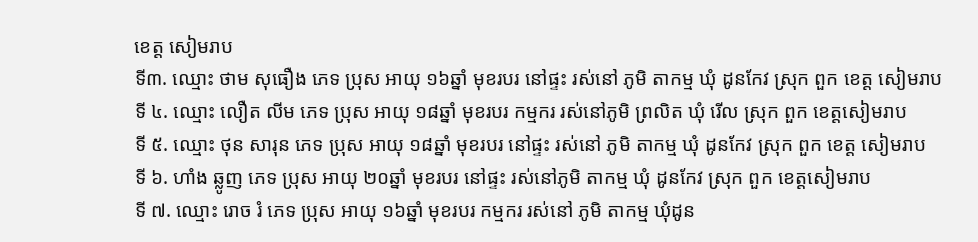ខេត្ត សៀមរាប
ទី៣. ឈ្មោះ ថាម សុធឿង ភេទ ប្រុស អាយុ ១៦ឆ្នាំ មុខរបរ នៅផ្ទះ រស់នៅ ភូមិ តាកម្ម ឃុំ ដូនកែវ ស្រុក ពួក ខេត្ត សៀមរាប
ទី ៤. ឈ្មោះ លឿត លីម ភេទ ប្រុស អាយុ ១៨ឆ្នាំ មុខរបរ កម្មករ រស់នៅភូមិ ព្រលិត ឃុំ រើល ស្រុក ពួក ខេត្តសៀមរាប
ទី ៥. ឈ្មោះ ថុន សារុន ភេទ ប្រុស អាយុ ១៨ឆ្នាំ មុខរបរ នៅផ្ទះ រស់នៅ ភូមិ តាកម្ម ឃុំ ដូនកែវ ស្រុក ពួក ខេត្ត សៀមរាប
ទី ៦. ហាំង ឆ្លូញ ភេទ ប្រុស អាយុ ២០ឆ្នាំ មុខរបរ នៅផ្ទះ រស់នៅភូមិ តាកម្ម ឃុំ ដូនកែវ ស្រុក ពួក ខេត្តសៀមរាប
ទី ៧. ឈ្មោះ រោច រំ ភេទ ប្រុស អាយុ ១៦ឆ្នាំ មុខរបរ កម្មករ រស់នៅ ភូមិ តាកម្ម ឃុំដូន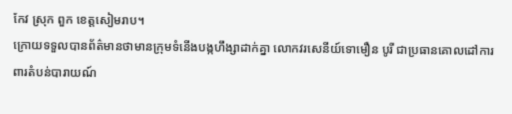កែវ ស្រុក ពួក ខេត្តសៀមរាប។
ក្រោយទទួលបានព័ត៌មានថាមានក្រុមទំនើងបង្កហឹង្សាដាក់គ្នា លោកវរសេនីយ៍ទោមឿន បូរី ជាប្រធានគោលដៅការពារតំបន់បារាយណ៍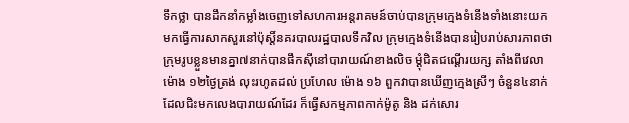ទឹកថ្លា បានដឹកនាំកម្លាំងចេញទៅសហការអន្តរាគមន៍ចាប់បានក្រុមក្មេងទំនើងទាំងនោះយកមកធ្វើការសាកសួរនៅប៉ុស្ដិ៍នគរបាលរដ្ឋបាលទឹកវិល ក្រុមក្មេងទំនើងបានរៀបរាប់សារភាពថា ក្រុមរូបខ្លួនមានគ្នា៧នាក់បានផឹកសុីនៅបារាយណ៍ខាងលិច ម្ដុំជិតជណ្ដើរយក្ស តាំងពីវេលាម៉ោង ១២ថ្ងៃត្រង់ លុះរហូតដល់ ប្រហែល ម៉ោង ១៦ ពួកវាបានឃើញក្មេងស្រីៗ ចំនួន៤នាក់ដែលជិះមកលេងបារាយណ៍ដែរ ក៏ធ្វើសកម្មភាពកាក់ម៉ូតូ និង ដក់សោរ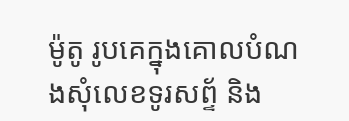ម៉ូតូ រូបគេក្នុងគោលបំណងសុំលេខទូរសព្ទ័ និង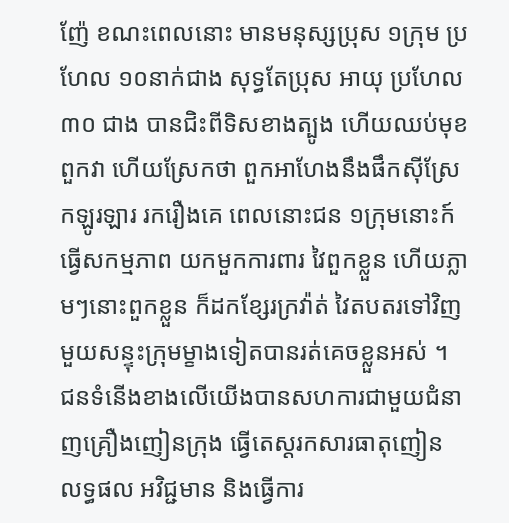ញ៉ែ ខណះពេលនោះ មានមនុស្សប្រុស ១ក្រុម ប្រហែល ១០នាក់ជាង សុទ្ធតែប្រុស អាយុ ប្រហែល ៣០ ជាង បានជិះពីទិសខាងត្បូង ហើយឈប់មុខពួកវា ហើយស្រែកថា ពួកអាហែងនឹងផឹកសុីស្រែកឡូរឡារ រករឿងគេ ពេលនោះជន ១ក្រុមនោះក៍ធ្វើសកម្មភាព យកមួកការពារ វៃពួកខ្លួន ហើយភ្លាមៗនោះពួកខ្លួន ក៏ដកខ្សែរក្រវ៉ាត់ វៃតបតរទៅវិញ មួយសន្ទុះក្រុមម្ខាងទៀតបានរត់គេចខ្លួនអស់ ។
ជនទំនើងខាងលើយើងបានសហការជាមួយជំនាញគ្រឿងញៀនក្រុង ធ្វើតេស្ដរកសារធាតុញៀន លទ្ធផល អវិជ្ជមាន និងធ្វើការ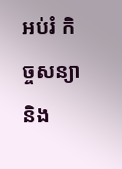អប់រំ កិច្ចសន្យា និង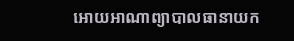អោយអាណាព្យាបាលធានាយក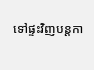ទៅផ្ទះវិញបន្តកា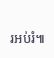រអប់រំ៕